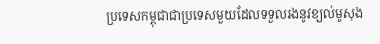ប្រទេសកម្ពុជាជាប្រទេសមួយដែលទទួលរងនូវខ្យល់មូសុង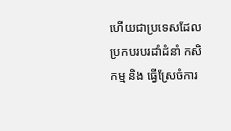ហើយជាប្រទេសដែលប្រកបរបរដាំដំនាំ កសិកម្ម និង ធ្វើស្រែចំការ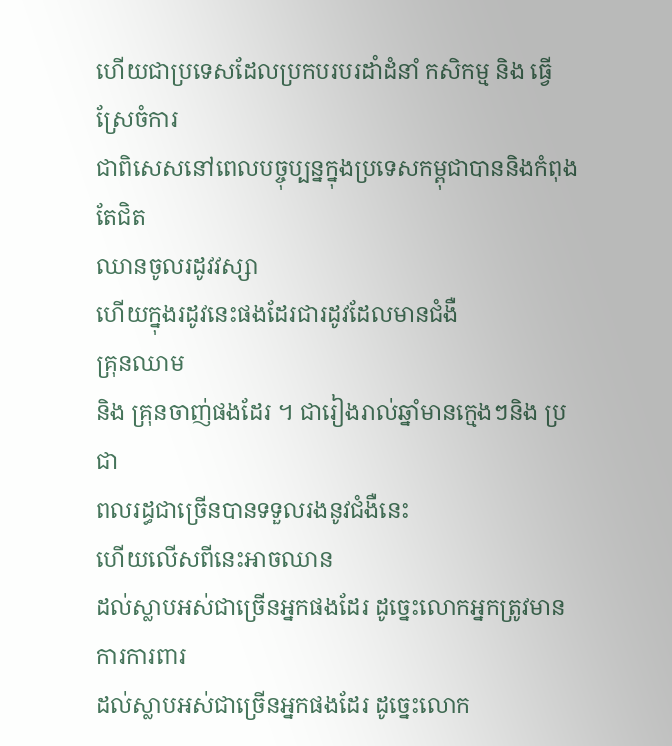ហើយជាប្រទេសដែលប្រកបរបរដាំដំនាំ កសិកម្ម និង ធ្វើស្រែចំការ
ជាពិសេសនៅពេលបច្ចុប្បន្នក្នុងប្រទេសកម្ពុជាបាននិងកំពុងតែជិត
ឈានចូលរដូវវស្សា
ហើយក្នុងរដូវនេះផងដែរជារដូវដែលមានជំងឺ
គ្រុនឈាម
និង គ្រុនចាញ់ផងដែរ ។ ជារៀងរាល់ឆ្នាំមានក្មេងៗនិង ប្រជា
ពលរដ្ធជាច្រើនបានទទួលរងនូវជំងឺនេះ
ហើយលើសពីនេះអាចឈាន
ដល់ស្លាបអស់ជាច្រើនអ្នកផងដែរ ដូច្នេះលោកអ្នកត្រូវមានការការពារ
ដល់ស្លាបអស់ជាច្រើនអ្នកផងដែរ ដូច្នេះលោក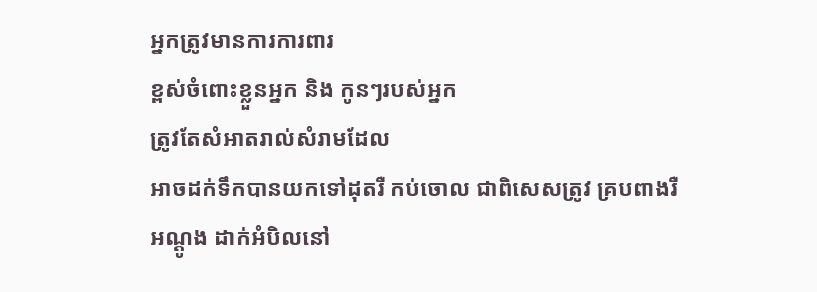អ្នកត្រូវមានការការពារ
ខ្ពស់ចំពោះខ្លួនអ្នក និង កូនៗរបស់អ្នក
ត្រូវតែសំអាតរាល់សំរាមដែល
អាចដក់ទឹកបានយកទៅដុតរឺ កប់ចោល ជាពិសេសត្រូវ គ្របពាងរឺ
អណ្ដូង ដាក់អំបិលនៅ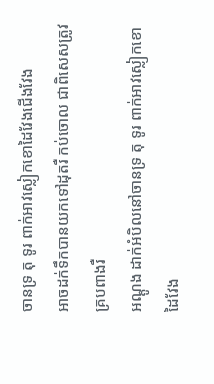ចានទ្រ តុ ទូរ ពាក់អាវស្លៀកខោដៃវែងជើងវែង
អាចដក់ទឹកបានយកទៅដុតរឺ កប់ចោល ជាពិសេសត្រូវ គ្របពាងរឺ
អណ្ដូង ដាក់អំបិលនៅចានទ្រ តុ ទូរ ពាក់អាវស្លៀកខោដៃវែង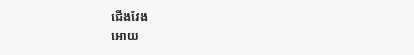ជើងវែង
អោយ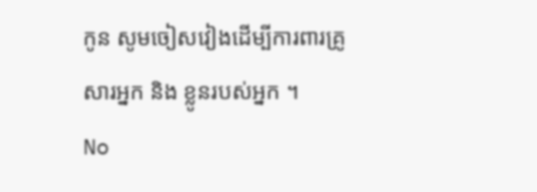កូន សូមចៀសវៀងដើម្បីការពារគ្រូសារអ្នក និង ខ្លូនរបស់អ្នក ។
No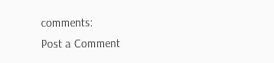comments:
Post a Comment